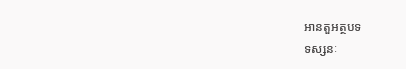អានតួអត្ថបទ
ទស្សនៈ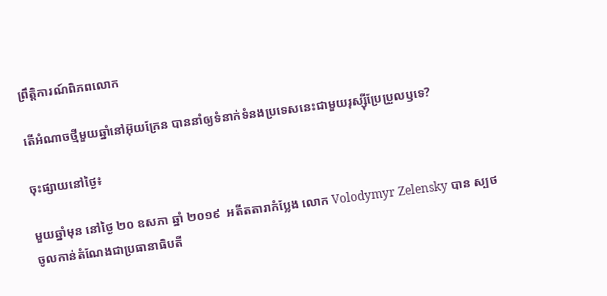ព្រឹត្តិការណ៍ពិភពលោក

តើអំណាចថ្មីមួយឆ្នាំនៅអ៊ុយក្រែន បាននាំឲ្យទំនាក់ទំនងប្រទេសនេះជាមួយរុស្ស៊ីប្រែប្រួលឫទេ?

ចុះផ្សាយនៅថ្ងៃ៖

មួយឆ្នាំមុន នៅថ្ងៃ ២០ ឧសភា ឆ្នាំ ២០១៩  អតីតតារាកំប្លែង លោក Volodymyr Zelensky បាន ស្បថចូលកាន់តំណែងជាប្រធានាធិបតី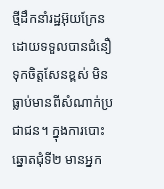ថ្មីដឹកនាំរដ្ឋអ៊ុយក្រែន ដោយទទួលបានជំនឿទុកចិត្តសែនខ្ពស់ មិនធ្លាប់មានពីសំណាក់ប្រជាជន។ ក្នុងការបោះឆ្នោតជុំទី២ មានអ្នក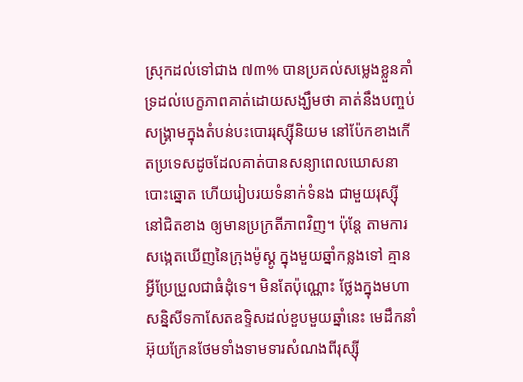ស្រុកដល់ទៅជាង ៧៣% បានប្រគល់សម្លេងខ្លួនគាំទ្រដល់បេក្ខភាពគាត់ដោយសង្ឃឹមថា គាត់នឹងបញ្ចប់សង្គ្រាមក្នុងតំបន់បះបោររុស្ស៊ីនិយម នៅប៉ែកខាងកើតប្រទេសដូចដែលគាត់បានសន្យាពេលឃោសនាបោះឆ្នោត ហើយរៀបរយទំនាក់ទំនង ជាមួយរុស្ស៊ីនៅជិតខាង ឲ្យមានប្រក្រតីភាពវិញ។ ប៉ុន្តែ តាមការសង្កេតឃើញនៃក្រុងម៉ូស្គូ ក្នុងមួយឆ្នាំកន្លងទៅ គ្មានអ្វីប្រែប្រួលជាធំដុំទេ។ មិនតែប៉ុណ្ណោះ ថ្លែងក្នុងមហាសន្និសីទកាសែតឧទ្ទិសដល់ខួបមួយឆ្នាំនេះ មេដឹកនាំអ៊ុយក្រែនថែមទាំងទាមទារសំណងពីរុស្ស៊ី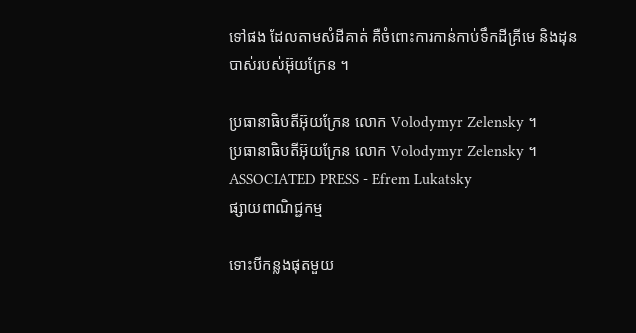ទៅផង ដែលតាមសំដីគាត់ គឺចំពោះការកាន់កាប់ទឹកដីគ្រីមេ និងដុនបាស់របស់អ៊ុយក្រែន ។

ប្រធានាធិបតីអ៊ុយក្រែន លោក Volodymyr Zelensky ។
ប្រធានាធិបតីអ៊ុយក្រែន លោក Volodymyr Zelensky ។ ASSOCIATED PRESS - Efrem Lukatsky
ផ្សាយពាណិជ្ជកម្ម

ទោះបីកន្លងផុតមួយ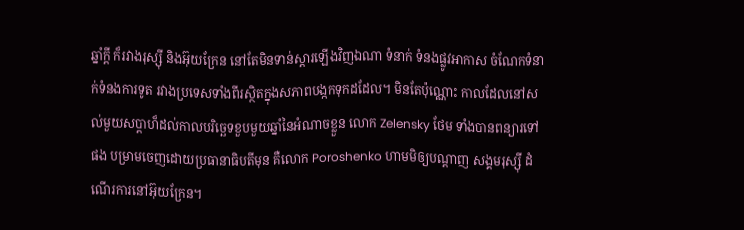ឆ្នាំក្តី ក៏រវាងរុស្ស៊ី និងអ៊ុយក្រែន នៅតែមិនទាន់ស្តារឡើងវិញឯណា ទំនាក់ ទំនងផ្លូវអាកាស ចំណែកទំនាក់ទំនងការទូត រវាងប្រទេសទាំងពីរស្ថិតក្នុងសភាពបង្កកទុកដដែល។ មិនតែប៉ុណ្ណោះ កាលដែលនៅសល់មួយសប្តាហ៏ដល់កាលបរិច្ឆេទខួបមួយឆ្នាំនៃអំណាចខ្លួន លោក Zelensky ថែម ទាំងបានពន្យារទៅផង បម្រាមចេញដោយប្រធានាធិបតីមុន គឺលោក Poroshenko ហាមមិឲ្យបណ្តាញ សង្គមរុស្ស៊ី ដំណើរការនៅអ៊ុយក្រែន។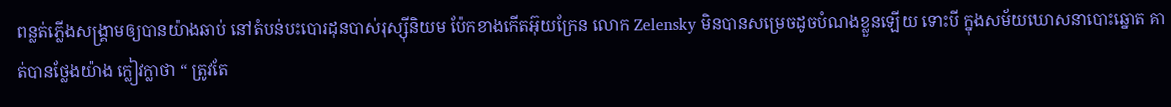ពន្លត់ភ្លើងសង្គ្រាមឲ្យបានយ៉ាងឆាប់ នៅតំបន់បះបោរដុនបាស់រុស្ស៊ីនិយម ប៉ែកខាងកើតអ៊ុយក្រែន លោក Zelensky មិនបានសម្រេចដូចបំណងខ្លួនឡើយ ទោះបី ក្នុងសម័យឃោសនាបោះឆ្នោត គាត់បានថ្លែងយ៉ាង ក្លៀវក្លាថា “ ត្រូវតែ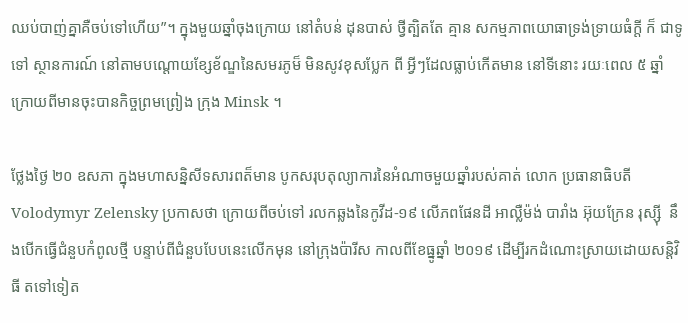ឈប់បាញ់គ្នាគឺចប់ទៅហើយ”។ ក្នុងមួយឆ្នាំចុងក្រោយ នៅតំបន់ ដុនបាស់ ថ្វីត្បិតតែ គ្មាន សកម្មភាពយោធាទ្រង់ទ្រាយធំក្តី ក៏ ជាទូទៅ ស្ថានការណ៍ នៅតាមបណ្តោយខ្សែខ័ណ្ឌនៃសមរភូម៏ មិនសូវខុសប្លែក ពី អ្វីៗដែលធ្លាប់កើតមាន នៅទីនោះ រយៈពេល ៥ ឆ្នាំ ក្រោយពីមានចុះបានកិច្ចព្រមព្រៀង ក្រុង Minsk ។

ថ្លែងថ្ងៃ ២០ ឧសភា ក្នុងមហាសន្និសីទសារពត៏មាន បូកសរុបតុល្យាការនៃអំណាចមួយឆ្នាំរបស់គាត់ លោក ប្រធានាធិបតី Volodymyr Zelensky ប្រកាសថា ក្រោយពីចប់ទៅ រលកឆ្លងនៃកូវីដ-១៩ លើភពផែនដី អាល្លឺម៉ង់ បារាំង អ៊ុយក្រែន រុស្ស៊ី  នឹងបើកធ្វើជំនួបកំពូលថ្មី បន្ទាប់ពីជំនួបបែបនេះលើកមុន នៅក្រុងប៉ារីស កាលពីខែធ្នូឆ្នាំ ២០១៩ ដើម្បីរកដំណោះស្រាយដោយសន្តិវិធី តទៅទៀត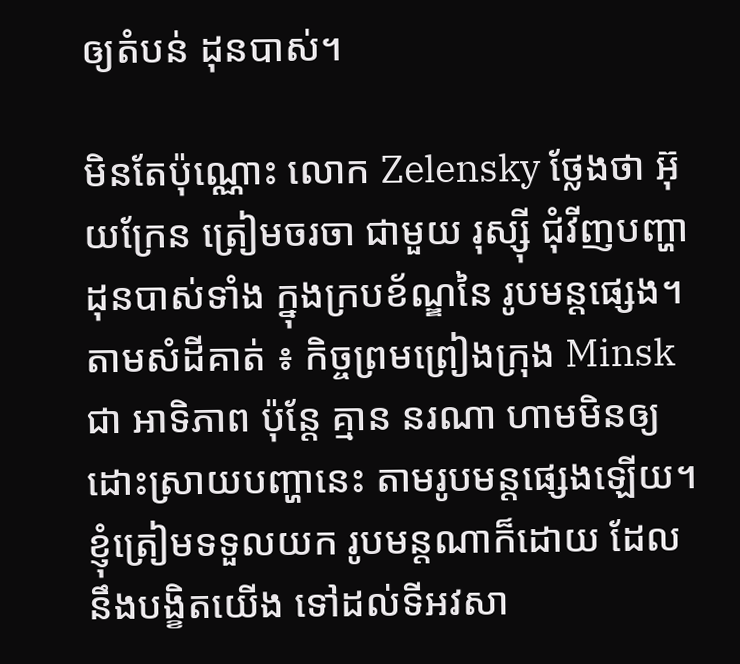ឲ្យតំបន់ ដុនបាស់។

មិនតែប៉ុណ្ណោះ លោក Zelensky ថ្លែងថា អ៊ុយក្រែន ត្រៀមចរចា ជាមួយ រុស្ស៊ី ជុំវីញបញ្ហាដុនបាស់ទាំង ក្នុងក្របខ័ណ្ឌនៃ រូបមន្តផ្សេង។ តាមសំដីគាត់ ៖ កិច្ចព្រមព្រៀងក្រុង Minsk ជា អាទិភាព ប៉ុន្តែ គ្មាន នរណា ហាមមិនឲ្យដោះស្រាយបញ្ហានេះ តាមរូបមន្តផ្សេងឡើយ។ ខ្ញុំត្រៀមទទួលយក រូបមន្តណាក៏ដោយ ដែល នឹងបង្ខិតយើង ទៅដល់ទីអវសា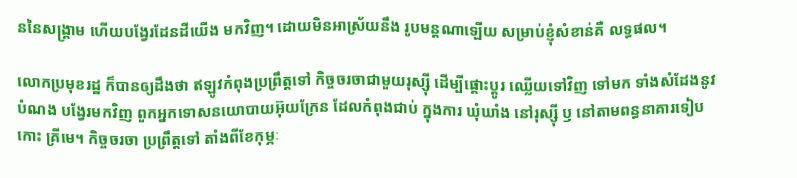ននៃសង្គ្រាម ហើយបង្វែរដែនដីយើង មកវិញ។ ដោយមិនអាស្រ័យនឹង រូបមន្តណាឡើយ សម្រាប់ខ្ញុំសំខាន់គឺ លទ្ធផល។

លោកប្រមុខរដ្ឋ ក៏បានឲ្យដឹងថា ឥឡូវកំពុងប្រព្រឹត្តទៅ កិច្ចចរចាជាមួយរុស្ស៊ី ដើម្បីផ្តោះប្តូរ ឈ្លើយទៅវិញ ទៅមក ទាំងសំដែងនូវបំណង បង្វែរមកវិញ ពួកអ្នកទោសនយោបាយអ៊ុយក្រែន ដែលកំពុងជាប់ ក្នុងការ ឃុំឃាំង នៅរុស្ស៊ី ឫ នៅតាមពន្ធនាគារទៀបកោះ គ្រីមេ។ កិច្ចចរចា ប្រព្រឹត្តទៅ តាំងពីខែកុម្ភៈ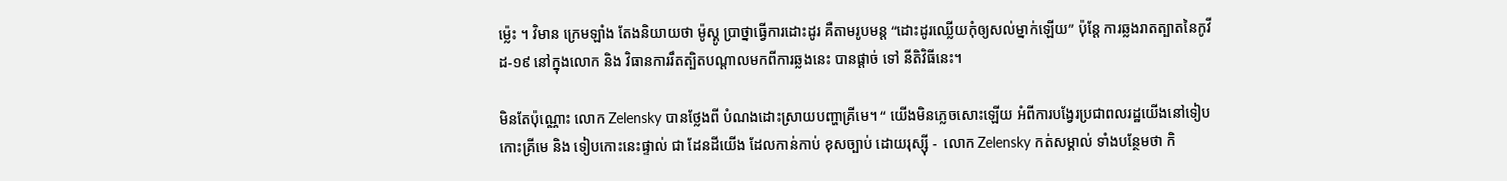ម៉្លេះ ។ វិមាន ក្រេមឡាំង តែងនិយាយថា ម៉ូស្គូ ប្រាថ្នាធ្វើការដោះដូរ គឺតាមរូបមន្ត “ដោះដូរឈ្លើយកុំឲ្យសល់ម្នាក់ឡើយ” ប៉ុន្តែ ការឆ្លងរាតត្បាតនៃកូវីដ-១៩ នៅក្នុងលោក និង វិធានការរឹតត្បិតបណ្តាលមកពីការឆ្លងនេះ បានផ្តាច់ ទៅ នីតិវិធីនេះ។

មិនតែប៉ុណ្ណោះ លោក Zelensky បានថ្លែងពី បំណងដោះស្រាយបញ្ហាគ្រីមេ។ “ យើងមិនភ្លេចសោះឡើយ អំពីការបង្វែរប្រជាពលរដ្ឋយើងនៅទៀបកោះគ្រីមេ និង ទៀបកោះនេះផ្ទាល់ ជា ដែនដីយើង ដែលកាន់កាប់ ខុសច្បាប់ ដោយរុស្ស៊ី -  លោក Zelensky កត់សម្គាល់ ទាំងបន្ថែមថា កិ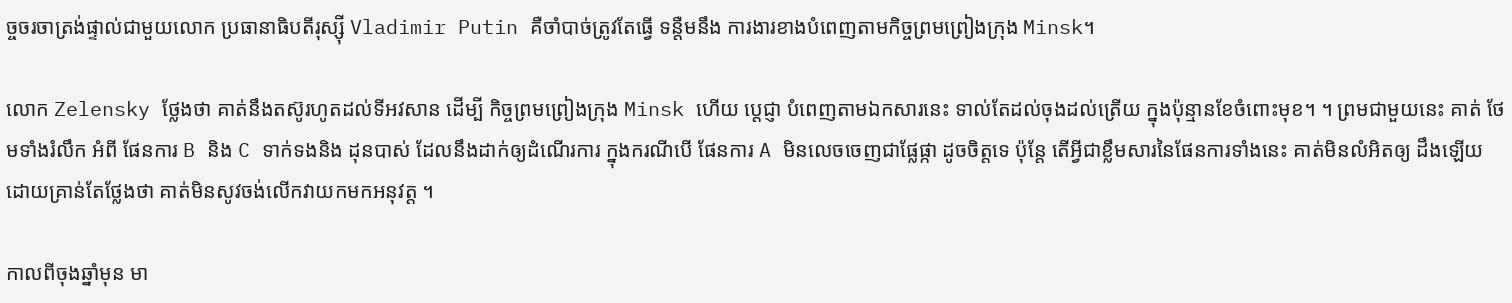ច្ចចរចាត្រង់ផ្ទាល់ជាមួយលោក ប្រធានាធិបតីរុស្ស៊ី Vladimir Putin គឺចាំបាច់ត្រូវតែធ្វើ ទន្តឺមនឹង ការងារខាងបំពេញតាមកិច្ចព្រមព្រៀងក្រុង Minsk។

លោក Zelensky ថ្លែងថា គាត់នឹងតស៊ូរហូតដល់ទីអវសាន ដើម្បី កិច្ចព្រមព្រៀងក្រុង Minsk ហើយ ប្តេជ្ញា បំពេញតាមឯកសារនេះ ទាល់តែដល់ចុងដល់ត្រើយ ក្នុងប៉ុន្មានខែចំពោះមុខ។ ។ ព្រមជាមួយនេះ គាត់ ថែមទាំងរំលឹក អំពី ផែនការ B និង C ទាក់ទងនិង ដុនបាស់ ដែលនឹងដាក់ឲ្យដំណើរការ ក្នុងករណីបើ ផែនការ A មិនលេចចេញជាផ្លែផ្កា ដូចចិត្តទេ ប៉ុន្តែ តើអ្វីជាខ្លឹមសារនៃផែនការទាំងនេះ គាត់មិនលំអិតឲ្យ ដឹងឡើយ ដោយគ្រាន់តែថ្លែងថា គាត់មិនសូវចង់លើកវាយកមកអនុវត្ត ។

កាលពីចុងឆ្នាំមុន មា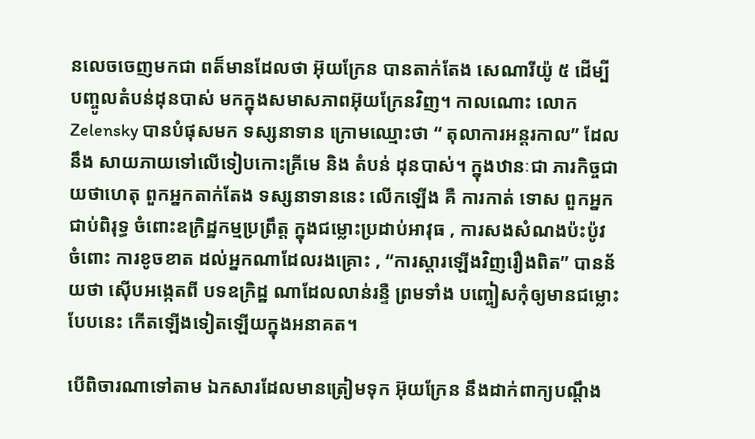នលេចចេញមកជា ពត៏មានដែលថា អ៊ុយក្រែន បានតាក់តែង សេណារីយ៉ូ ៥ ដើម្បី បញ្ចូលតំបន់ដុនបាស់ មកក្នុងសមាសភាពអ៊ុយក្រែនវិញ។ កាលណោះ លោក Zelensky បានបំផុសមក ទស្សនាទាន ក្រោមឈ្មោះថា “ តុលាការអន្តរកាល” ដែលនឹង សាយភាយទៅលើទៀបកោះគ្រីមេ និង តំបន់ ដុនបាស់។ ក្នុងឋានៈជា ភារកិច្ចជាយថាហេតុ ពួកអ្នកតាក់តែង ទស្សនាទាននេះ លើកឡើង គឺ ការកាត់ ទោស ពួកអ្នកជាប់ពិរុទ្ធ ចំពោះឧក្រិដ្ឋកម្មប្រព្រឹត្ត ក្នុងជម្លោះប្រដាប់អាវុធ , ការសងសំណងប៉ះប៉ូវ ចំពោះ ការខូចខាត ដល់អ្នកណាដែលរងគ្រោះ , “ការស្តារឡើងវិញរឿងពិត” បានន័យថា ស៊ើបអង្កេតពី បទឧក្រិដ្ឋ ណាដែលលាន់រន្ទឺ ព្រមទាំង បញ្ចៀសកុំឲ្យមានជម្លោះបែបនេះ កើតឡើងទៀតឡើយក្នុងអនាគត។

បើពិចារណាទៅតាម ឯកសារដែលមានត្រៀមទុក អ៊ុយក្រែន នឹងដាក់ពាក្យបណ្តឹង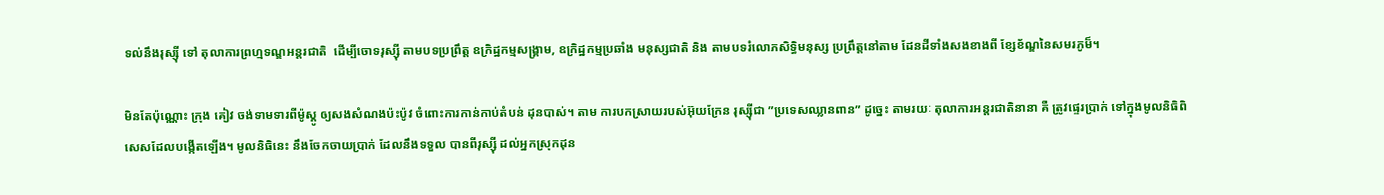ទល់នឹងរុស្ស៊ី ទៅ តុលាការព្រហ្មទណ្ឌអន្តរជាតិ  ដើម្បីចោទរុស្ស៊ី តាមបទប្រព្រឹត្ត ឧក្រិដ្ឋកម្មសង្គ្រាម, ឧក្រិដ្ឋកម្មប្រឆាំង មនុស្សជាតិ និង តាមបទរំលោភសិទ្ធិមនុស្ស ប្រព្រឹត្តនៅតាម ដែនដីទាំងសងខាងពី ខ្សែខ័ណ្ឌនៃសមរភូម៏។

មិនតែប៉ុណ្ណោះ ក្រុង គៀវ ចង់ទាមទារពីម៉ូស្គូ ឲ្យសងសំណងប៉ះប៉ូវ ចំពោះការកាន់កាប់តំបន់ ដុនបាស់។ តាម ការបកស្រាយរបស់អ៊ុយក្រែន រុស្ស៊ីជា ”ប្រទេសឈ្លានពាន” ដូច្នេះ តាមរយៈ តុលាការអន្តរជាតិនានា គឺ ត្រូវផ្ទេរប្រាក់ ទៅក្នុងមូលនិធិពិសេសដែលបង្កើតឡើង។ មូលនិធិនេះ នឹងចែកចាយប្រាក់ ដែលនឹងទទួល បានពីរុស្ស៊ី ដល់អ្នកស្រុកដុន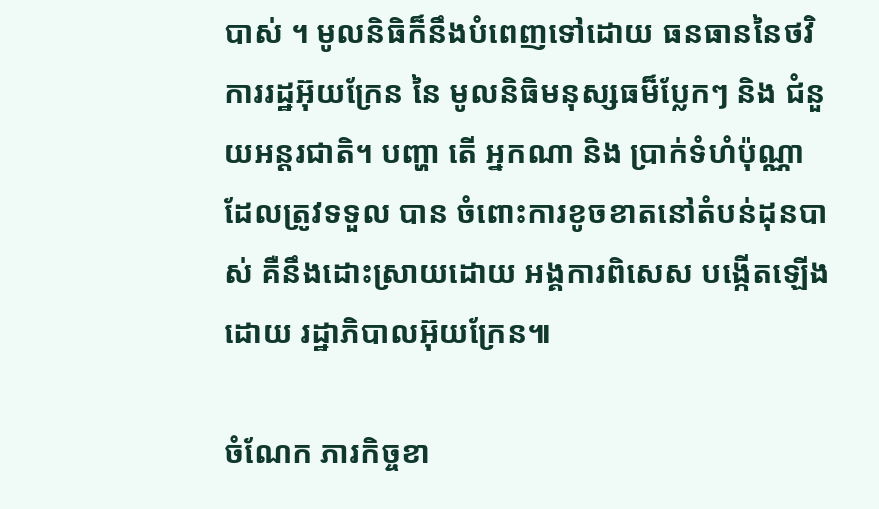បាស់ ។ មូលនិធិក៏នឹងបំពេញទៅដោយ ធនធាននៃថវិការរដ្ឋអ៊ុយក្រែន នៃ មូលនិធិមនុស្សធម៏ប្លែកៗ និង ជំនួយអន្តរជាតិ។ បញ្ហា តើ អ្នកណា និង ប្រាក់ទំហំប៉ុណ្ណា ដែលត្រូវទទួល បាន ចំពោះការខូចខាតនៅតំបន់ដុនបាស់ គឺនឹងដោះស្រាយដោយ អង្គការពិសេស បង្កើតឡើងដោយ រដ្ឋាភិបាលអ៊ុយក្រែន៕

ចំណែក ភារកិច្ចខា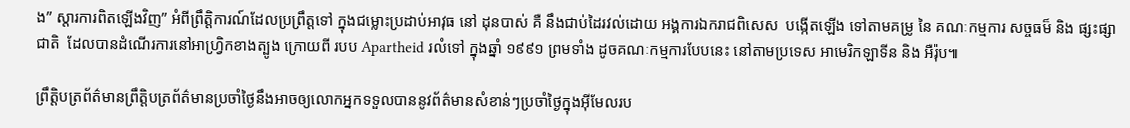ង” ស្តារការពិតឡើងវិញ” អំពីព្រឹត្តិការណ៍ដែលប្រព្រឹត្តទៅ ក្នុងជម្លោះប្រដាប់អាវុធ នៅ ដុនបាស់ គឺ នឹងជាប់ដៃរវល់ដោយ អង្គការឯករាជពិសេស  បង្កើតឡើង ទៅតាមគម្រូ នៃ គណៈកម្មការ សច្ចធម៏ និង ផ្សះផ្សាជាតិ  ដែលបានដំណើរការនៅអាហ្វ្រិកខាងត្បូង ក្រោយពី របប Apartheid រលំទៅ ក្នុងឆ្នាំ ១៩៩១ ព្រមទាំង ដូចគណៈកម្មការបែបនេះ នៅតាមប្រទេស អាមេរិកឡាទីន និង អឺរ៉ុប៕

ព្រឹត្តិបត្រព័ត៌មានព្រឹត្តិបត្រព័ត៌មានប្រចាំថ្ងៃនឹងអាចឲ្យលោកអ្នកទទួលបាននូវព័ត៌មានសំខាន់ៗប្រចាំថ្ងៃក្នុងអ៊ីមែលរប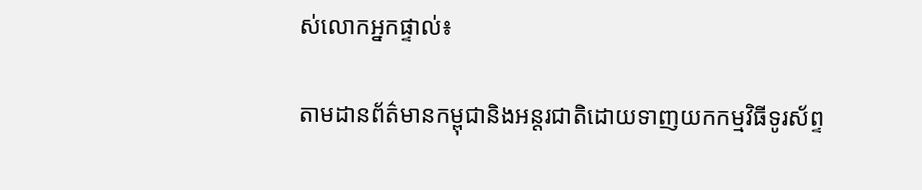ស់លោកអ្នកផ្ទាល់៖

តាមដានព័ត៌មានកម្ពុជានិងអន្តរជាតិដោយទាញយកកម្មវិធីទូរស័ព្ទ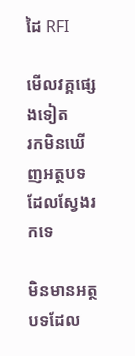ដៃ RFI

មើលវគ្គផ្សេងទៀត
រកមិនឃើញអត្ថបទដែលស្វែងរកទេ

មិនមានអត្ថបទដែល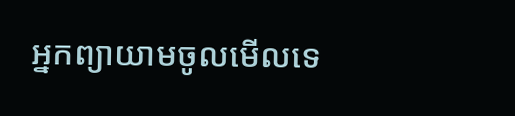អ្នកព្យាយាមចូលមើលទេ